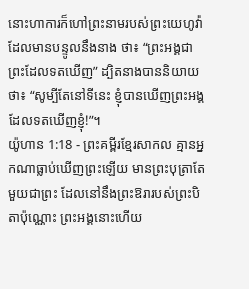នោះហាការក៏ហៅព្រះនាមរបស់ព្រះយេហូវ៉ាដែលមានបន្ទូលនឹងនាង ថា៖ “ព្រះអង្គជាព្រះដែលទតឃើញ” ដ្បិតនាងបាននិយាយថា៖ “សូម្បីតែនៅទីនេះ ខ្ញុំបានឃើញព្រះអង្គដែលទតឃើញខ្ញុំ!”។
យ៉ូហាន 1:18 - ព្រះគម្ពីរខ្មែរសាកល គ្មានអ្នកណាធ្លាប់ឃើញព្រះឡើយ មានព្រះបុត្រាតែមួយជាព្រះ ដែលនៅនឹងព្រះឱរារបស់ព្រះបិតាប៉ុណ្ណោះ ព្រះអង្គនោះហើយ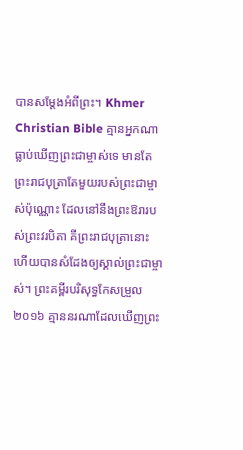បានសម្ដែងអំពីព្រះ។ Khmer Christian Bible គ្មានអ្នកណាធ្លាប់ឃើញព្រះជាម្ចាស់ទេ មានតែព្រះរាជបុត្រាតែមួយរបស់ព្រះជាម្ចាស់ប៉ុណ្ណោះ ដែលនៅនឹងព្រះឱរារបស់ព្រះវរបិតា គីព្រះរាជបុត្រានោះហើយបានសំដែងឲ្យស្គាល់ព្រះជាម្ចាស់។ ព្រះគម្ពីរបរិសុទ្ធកែសម្រួល ២០១៦ គ្មាននរណាដែលឃើញព្រះ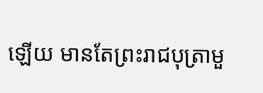ឡើយ មានតែព្រះរាជបុត្រាមួ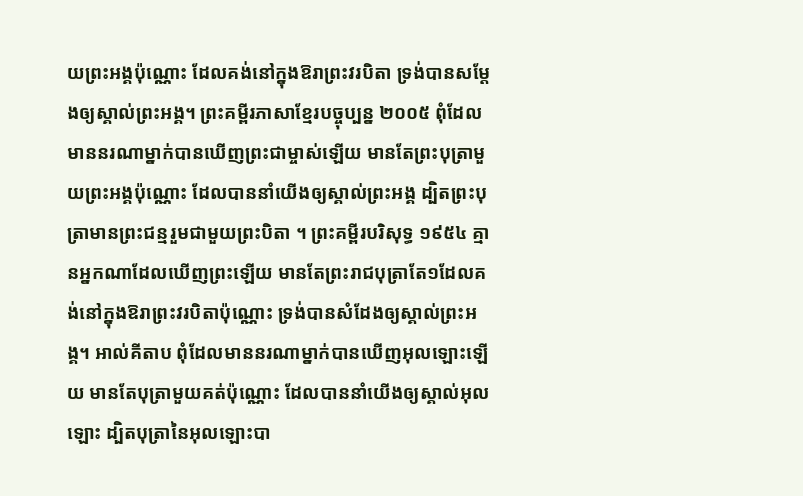យព្រះអង្គប៉ុណ្ណោះ ដែលគង់នៅក្នុងឱរាព្រះវរបិតា ទ្រង់បានសម្តែងឲ្យស្គាល់ព្រះអង្គ។ ព្រះគម្ពីរភាសាខ្មែរបច្ចុប្បន្ន ២០០៥ ពុំដែលមាននរណាម្នាក់បានឃើញព្រះជាម្ចាស់ឡើយ មានតែព្រះបុត្រាមួយព្រះអង្គប៉ុណ្ណោះ ដែលបាននាំយើងឲ្យស្គាល់ព្រះអង្គ ដ្បិតព្រះបុត្រាមានព្រះជន្មរួមជាមួយព្រះបិតា ។ ព្រះគម្ពីរបរិសុទ្ធ ១៩៥៤ គ្មានអ្នកណាដែលឃើញព្រះឡើយ មានតែព្រះរាជបុត្រាតែ១ដែលគង់នៅក្នុងឱរាព្រះវរបិតាប៉ុណ្ណោះ ទ្រង់បានសំដែងឲ្យស្គាល់ព្រះអង្គ។ អាល់គីតាប ពុំដែលមាននរណាម្នាក់បានឃើញអុលឡោះឡើយ មានតែបុត្រាមួយគត់ប៉ុណ្ណោះ ដែលបាននាំយើងឲ្យស្គាល់អុលឡោះ ដ្បិតបុត្រានៃអុលឡោះបា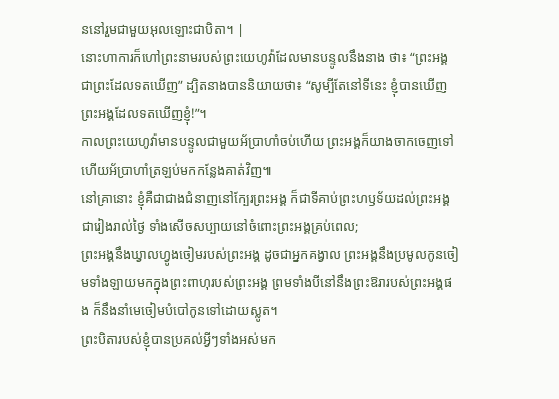ននៅរួមជាមួយអុលឡោះជាបិតា។ |
នោះហាការក៏ហៅព្រះនាមរបស់ព្រះយេហូវ៉ាដែលមានបន្ទូលនឹងនាង ថា៖ “ព្រះអង្គជាព្រះដែលទតឃើញ” ដ្បិតនាងបាននិយាយថា៖ “សូម្បីតែនៅទីនេះ ខ្ញុំបានឃើញព្រះអង្គដែលទតឃើញខ្ញុំ!”។
កាលព្រះយេហូវ៉ាមានបន្ទូលជាមួយអ័ប្រាហាំចប់ហើយ ព្រះអង្គក៏យាងចាកចេញទៅ ហើយអ័ប្រាហាំត្រឡប់មកកន្លែងគាត់វិញ៕
នៅគ្រានោះ ខ្ញុំគឺជាជាងជំនាញនៅក្បែរព្រះអង្គ ក៏ជាទីគាប់ព្រះហឫទ័យដល់ព្រះអង្គជារៀងរាល់ថ្ងៃ ទាំងសើចសប្បាយនៅចំពោះព្រះអង្គគ្រប់ពេល;
ព្រះអង្គនឹងឃ្វាលហ្វូងចៀមរបស់ព្រះអង្គ ដូចជាអ្នកគង្វាល ព្រះអង្គនឹងប្រមូលកូនចៀមទាំងឡាយមកក្នុងព្រះពាហុរបស់ព្រះអង្គ ព្រមទាំងបីនៅនឹងព្រះឱរារបស់ព្រះអង្គផង ក៏នឹងនាំមេចៀមបំបៅកូនទៅដោយស្លូត។
ព្រះបិតារបស់ខ្ញុំបានប្រគល់អ្វីៗទាំងអស់មក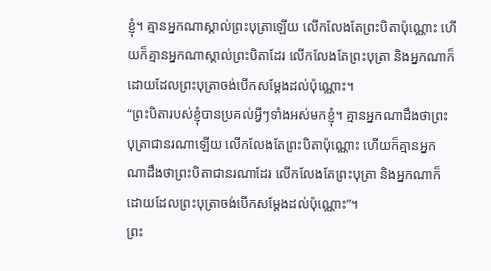ខ្ញុំ។ គ្មានអ្នកណាស្គាល់ព្រះបុត្រាឡើយ លើកលែងតែព្រះបិតាប៉ុណ្ណោះ ហើយក៏គ្មានអ្នកណាស្គាល់ព្រះបិតាដែរ លើកលែងតែព្រះបុត្រា និងអ្នកណាក៏ដោយដែលព្រះបុត្រាចង់បើកសម្ដែងដល់ប៉ុណ្ណោះ។
“ព្រះបិតារបស់ខ្ញុំបានប្រគល់អ្វីៗទាំងអស់មកខ្ញុំ។ គ្មានអ្នកណាដឹងថាព្រះបុត្រាជានរណាឡើយ លើកលែងតែព្រះបិតាប៉ុណ្ណោះ ហើយក៏គ្មានអ្នកណាដឹងថាព្រះបិតាជានរណាដែរ លើកលែងតែព្រះបុត្រា និងអ្នកណាក៏ដោយដែលព្រះបុត្រាចង់បើកសម្ដែងដល់ប៉ុណ្ណោះ”។
ព្រះ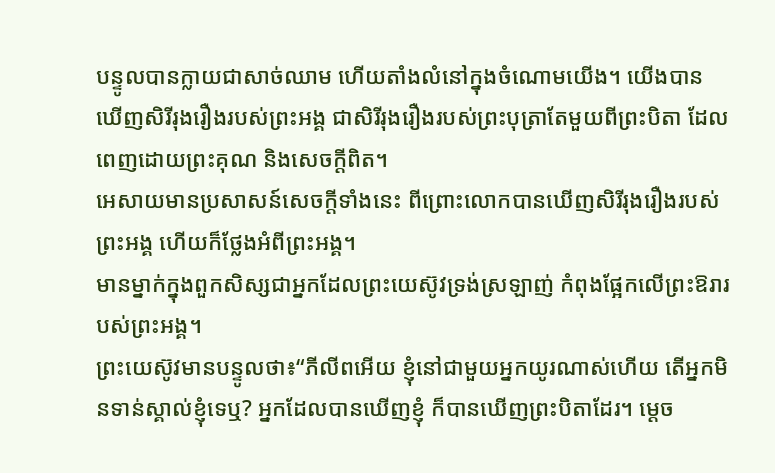បន្ទូលបានក្លាយជាសាច់ឈាម ហើយតាំងលំនៅក្នុងចំណោមយើង។ យើងបានឃើញសិរីរុងរឿងរបស់ព្រះអង្គ ជាសិរីរុងរឿងរបស់ព្រះបុត្រាតែមួយពីព្រះបិតា ដែលពេញដោយព្រះគុណ និងសេចក្ដីពិត។
អេសាយមានប្រសាសន៍សេចក្ដីទាំងនេះ ពីព្រោះលោកបានឃើញសិរីរុងរឿងរបស់ព្រះអង្គ ហើយក៏ថ្លែងអំពីព្រះអង្គ។
មានម្នាក់ក្នុងពួកសិស្សជាអ្នកដែលព្រះយេស៊ូវទ្រង់ស្រឡាញ់ កំពុងផ្អែកលើព្រះឱរារបស់ព្រះអង្គ។
ព្រះយេស៊ូវមានបន្ទូលថា៖“ភីលីពអើយ ខ្ញុំនៅជាមួយអ្នកយូរណាស់ហើយ តើអ្នកមិនទាន់ស្គាល់ខ្ញុំទេឬ? អ្នកដែលបានឃើញខ្ញុំ ក៏បានឃើញព្រះបិតាដែរ។ ម្ដេច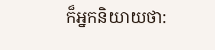ក៏អ្នកនិយាយថា: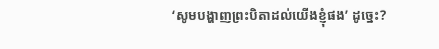‘សូមបង្ហាញព្រះបិតាដល់យើងខ្ញុំផង’ ដូច្នេះ?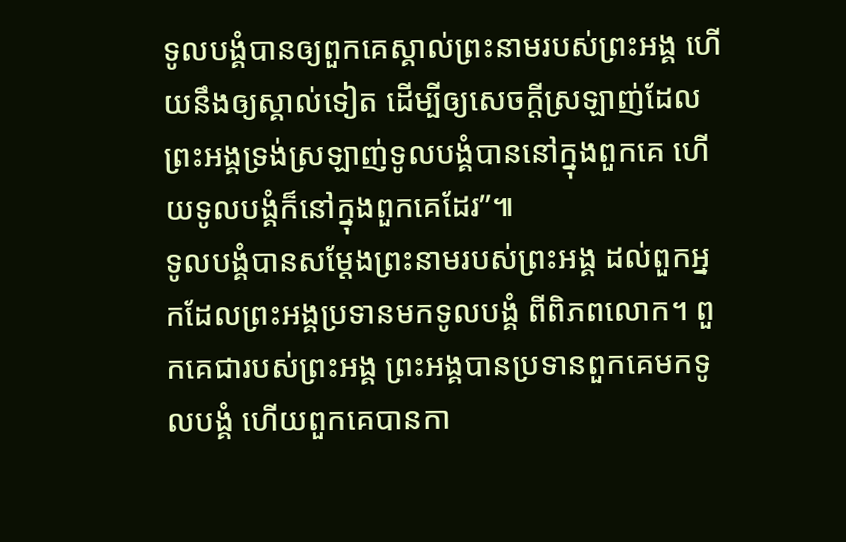ទូលបង្គំបានឲ្យពួកគេស្គាល់ព្រះនាមរបស់ព្រះអង្គ ហើយនឹងឲ្យស្គាល់ទៀត ដើម្បីឲ្យសេចក្ដីស្រឡាញ់ដែលព្រះអង្គទ្រង់ស្រឡាញ់ទូលបង្គំបាននៅក្នុងពួកគេ ហើយទូលបង្គំក៏នៅក្នុងពួកគេដែរ”៕
ទូលបង្គំបានសម្ដែងព្រះនាមរបស់ព្រះអង្គ ដល់ពួកអ្នកដែលព្រះអង្គប្រទានមកទូលបង្គំ ពីពិភពលោក។ ពួកគេជារបស់ព្រះអង្គ ព្រះអង្គបានប្រទានពួកគេមកទូលបង្គំ ហើយពួកគេបានកា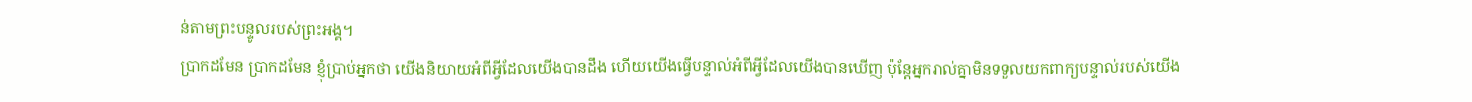ន់តាមព្រះបន្ទូលរបស់ព្រះអង្គ។
ប្រាកដមែន ប្រាកដមែន ខ្ញុំប្រាប់អ្នកថា យើងនិយាយអំពីអ្វីដែលយើងបានដឹង ហើយយើងធ្វើបន្ទាល់អំពីអ្វីដែលយើងបានឃើញ ប៉ុន្តែអ្នករាល់គ្នាមិនទទួលយកពាក្យបន្ទាល់របស់យើង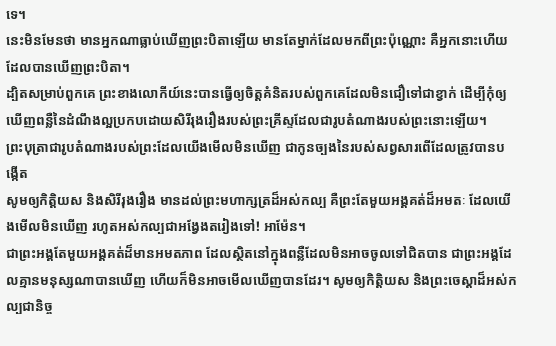ទេ។
នេះមិនមែនថា មានអ្នកណាធ្លាប់ឃើញព្រះបិតាឡើយ មានតែម្នាក់ដែលមកពីព្រះប៉ុណ្ណោះ គឺអ្នកនោះហើយដែលបានឃើញព្រះបិតា។
ដ្បិតសម្រាប់ពួកគេ ព្រះខាងលោកីយ៍នេះបានធ្វើឲ្យចិត្តគំនិតរបស់ពួកគេដែលមិនជឿទៅជាខ្វាក់ ដើម្បីកុំឲ្យឃើញពន្លឺនៃដំណឹងល្អប្រកបដោយសិរីរុងរឿងរបស់ព្រះគ្រីស្ទដែលជារូបតំណាងរបស់ព្រះនោះឡើយ។
ព្រះបុត្រាជារូបតំណាងរបស់ព្រះដែលយើងមើលមិនឃើញ ជាកូនច្បងនៃរបស់សព្វសារពើដែលត្រូវបានបង្កើត
សូមឲ្យកិត្តិយស និងសិរីរុងរឿង មានដល់ព្រះមហាក្សត្រដ៏អស់កល្ប គឺព្រះតែមួយអង្គគត់ដ៏អមតៈ ដែលយើងមើលមិនឃើញ រហូតអស់កល្បជាអង្វែងតរៀងទៅ! អាម៉ែន។
ជាព្រះអង្គតែមួយអង្គគត់ដ៏មានអមតភាព ដែលស្ថិតនៅក្នុងពន្លឺដែលមិនអាចចូលទៅជិតបាន ជាព្រះអង្គដែលគ្មានមនុស្សណាបានឃើញ ហើយក៏មិនអាចមើលឃើញបានដែរ។ សូមឲ្យកិត្តិយស និងព្រះចេស្ដាដ៏អស់កល្បជានិច្ច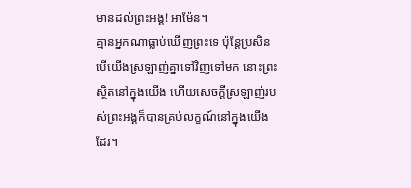មានដល់ព្រះអង្គ! អាម៉ែន។
គ្មានអ្នកណាធ្លាប់ឃើញព្រះទេ ប៉ុន្តែប្រសិនបើយើងស្រឡាញ់គ្នាទៅវិញទៅមក នោះព្រះស្ថិតនៅក្នុងយើង ហើយសេចក្ដីស្រឡាញ់របស់ព្រះអង្គក៏បានគ្រប់លក្ខណ៍នៅក្នុងយើងដែរ។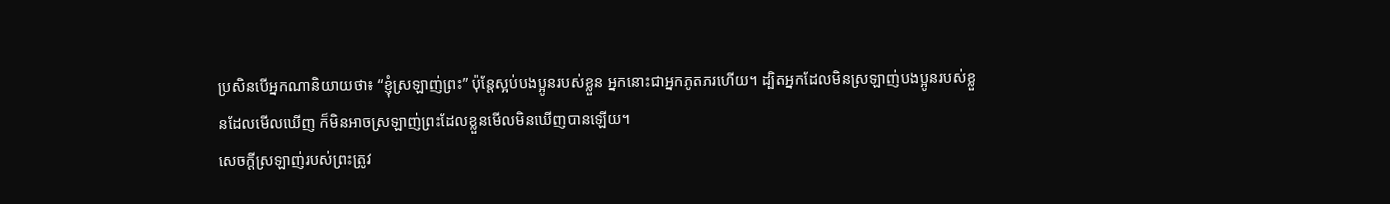ប្រសិនបើអ្នកណានិយាយថា៖ “ខ្ញុំស្រឡាញ់ព្រះ” ប៉ុន្តែស្អប់បងប្អូនរបស់ខ្លួន អ្នកនោះជាអ្នកភូតភរហើយ។ ដ្បិតអ្នកដែលមិនស្រឡាញ់បងប្អូនរបស់ខ្លួនដែលមើលឃើញ ក៏មិនអាចស្រឡាញ់ព្រះដែលខ្លួនមើលមិនឃើញបានឡើយ។
សេចក្ដីស្រឡាញ់របស់ព្រះត្រូវ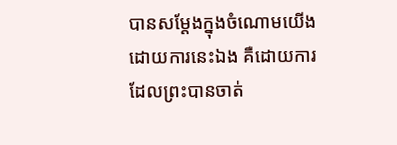បានសម្ដែងក្នុងចំណោមយើងដោយការនេះឯង គឺដោយការដែលព្រះបានចាត់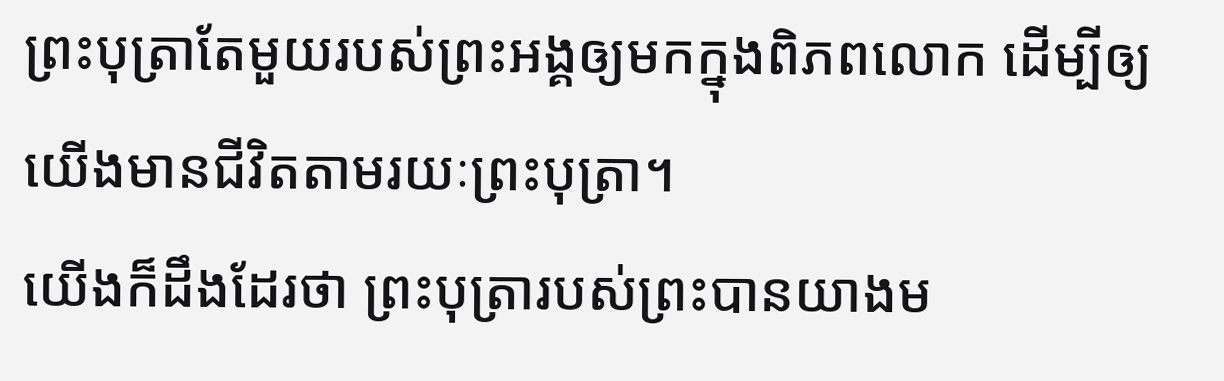ព្រះបុត្រាតែមួយរបស់ព្រះអង្គឲ្យមកក្នុងពិភពលោក ដើម្បីឲ្យយើងមានជីវិតតាមរយៈព្រះបុត្រា។
យើងក៏ដឹងដែរថា ព្រះបុត្រារបស់ព្រះបានយាងម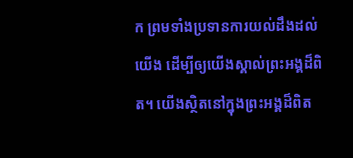ក ព្រមទាំងប្រទានការយល់ដឹងដល់យើង ដើម្បីឲ្យយើងស្គាល់ព្រះអង្គដ៏ពិត។ យើងស្ថិតនៅក្នុងព្រះអង្គដ៏ពិត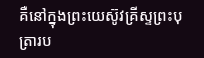គឺនៅក្នុងព្រះយេស៊ូវគ្រីស្ទព្រះបុត្រារប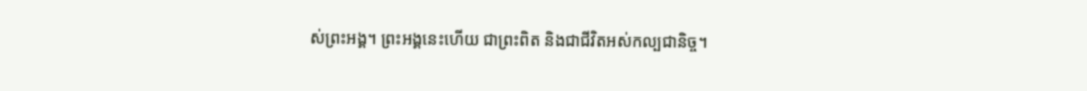ស់ព្រះអង្គ។ ព្រះអង្គនេះហើយ ជាព្រះពិត និងជាជីវិតអស់កល្បជានិច្ច។